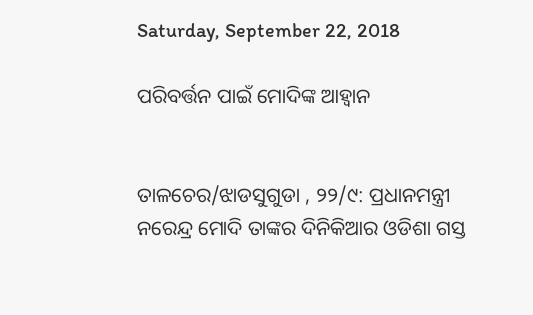Saturday, September 22, 2018

ପରିବର୍ତ୍ତନ ପାଇଁ ମୋଦିଙ୍କ ଆହ୍ୱାନ


ତାଳଚେର/ଝାଡସୁଗୁଡା , ୨୨/୯: ପ୍ରଧାନମନ୍ତ୍ରୀ ନରେନ୍ଦ୍ର ମୋଦି ତାଙ୍କର ଦିନିକିଆର ଓଡିଶା ଗସ୍ତ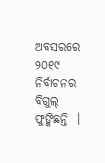ଅବସରରେ ୨୦୧୯ ନିର୍ବାଚନର ବିଗୁଲ୍‍ ଫୁଙ୍କିଛନ୍ତି  ।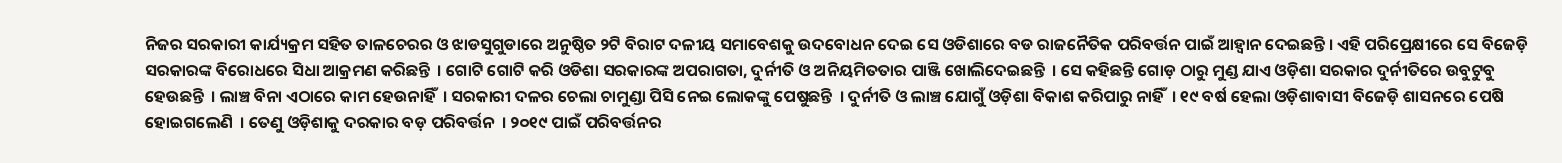ନିଜର ସରକାରୀ କାର୍ଯ୍ୟକ୍ରମ ସହିତ ତାଳଚେରର ଓ ଝାଡସୁଗୁଡାରେ ଅନୁଷ୍ଠିତ ୨ଟି ବିରାଟ ଦଳୀୟ ସମାବେଶକୁ ଉଦବୋଧନ ଦେଇ ସେ ଓଡିଶାରେ ବଡ ରାଜନୈତିକ ପରିବର୍ତ୍ତନ ପାଇଁ ଆହ୍ୱାନ ଦେଇଛନ୍ତି । ଏହି ପରିପ୍ରେକ୍ଷୀରେ ସେ ବିଜେଡ଼ି ସରକାରଙ୍କ ବିରୋଧରେ ସିଧା ଆକ୍ରମଣ କରିଛନ୍ତି  । ଗୋଟି ଗୋଟି କରି ଓଡିଶା ସରକାରଙ୍କ ଅପରାଗତା, ଦୁର୍ନୀତି ଓ ଅନିୟମିତତାର ପାଞ୍ଜି ଖୋଲିଦେଇଛନ୍ତି  । ସେ କହିଛନ୍ତି ଗୋଡ଼ ଠାରୁ ମୁଣ୍ଡ ଯାଏ ଓଡ଼ିଶା ସରକାର ଦୁର୍ନୀତିରେ ଉବୁଟୁବୁ ହେଉଛନ୍ତି  । ଲାଞ୍ଚ ବିନା ଏଠାରେ କାମ ହେଉନାହିଁ  । ସରକାରୀ ଦଳର ଚେଲା ଚାମୁଣ୍ଡା ପିସି ନେଇ ଲୋକଙ୍କୁ ପେଷୁଛନ୍ତି  । ଦୁର୍ନୀତି ଓ ଲାଞ୍ଚ ଯୋଗୁଁ ଓଡ଼ିଶା ବିକାଶ କରିପାରୁ ନାହିଁ  । ୧୯ ବର୍ଷ ହେଲା ଓଡ଼ିଶାବାସୀ ବିଜେଡ଼ି ଶାସନରେ ପେଷି ହୋଇଗଲେଣି  । ତେଣୁ ଓଡ଼ିଶାକୁ ଦରକାର ବଡ଼ ପରିବର୍ତ୍ତନ  । ୨୦୧୯ ପାଇଁ ପରିବର୍ତ୍ତନର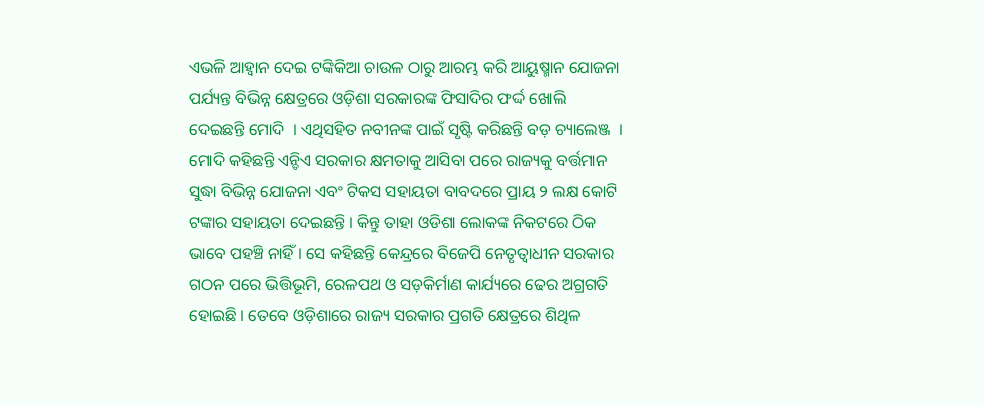ଏଭଳି ଆହ୍ୱାନ ଦେଇ ଟଙ୍କିକିଆ ଚାଉଳ ଠାରୁ ଆରମ୍ଭ କରି ଆୟୁଷ୍ମାନ ଯୋଜନା ପର୍ଯ୍ୟନ୍ତ ବିଭିନ୍ନ କ୍ଷେତ୍ରରେ ଓଡ଼ିଶା ସରକାରଙ୍କ ଫିସାଦିର ଫର୍ଦ୍ଦ ଖୋଲି ଦେଇଛନ୍ତି ମୋଦି  । ଏଥିସହିତ ନବୀନଙ୍କ ପାଇଁ ସୃଷ୍ଟି କରିଛନ୍ତି ବଡ଼ ଚ୍ୟାଲେଞ୍ଜ  । ମୋଦି କହିଛନ୍ତି ଏନ୍ଡିଏ ସରକାର କ୍ଷମତାକୁ ଆସିବା ପରେ ରାଜ୍ୟକୁ ବର୍ତ୍ତମାନ ସୁଦ୍ଧା ବିଭିନ୍ନ ଯୋଜନା ଏବଂ ଟିକସ ସହାୟତା ବାବଦରେ ପ୍ରାୟ ୨ ଲକ୍ଷ କୋଟି ଟଙ୍କାର ସହାୟତା ଦେଇଛନ୍ତି । କିନ୍ତୁ ତାହା ଓଡିଶା ଲୋକଙ୍କ ନିକଟରେ ଠିକ ଭାବେ ପହଞ୍ଚି ନାହିଁ । ସେ କହିଛନ୍ତି କେନ୍ଦ୍ରରେ ବିଜେପି ନେତୃତ୍ୱାଧୀନ ସରକାର ଗଠନ ପରେ ଭିତ୍ତିଭୂମି, ରେଳପଥ ଓ ସଡ଼କିର୍ମାଣ କାର୍ଯ୍ୟରେ ଢେର ଅଗ୍ରଗତି ହୋଇଛି । ତେବେ ଓଡ଼ିଶାରେ ରାଜ୍ୟ ସରକାର ପ୍ରଗତି କ୍ଷେତ୍ରରେ ଶିଥିଳ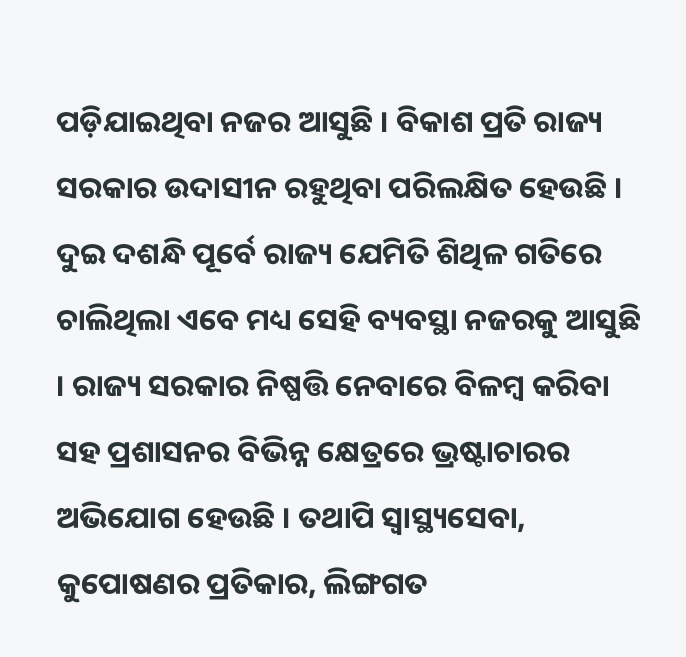ପଡ଼ିଯାଇଥିବା ନଜର ଆସୁଛି । ବିକାଶ ପ୍ରତି ରାଜ୍ୟ ସରକାର ଉଦାସୀନ ରହୁଥିବା ପରିଲକ୍ଷିତ ହେଉଛି । ଦୁଇ ଦଶନ୍ଧି ପୂର୍ବେ ରାଜ୍ୟ ଯେମିତି ଶିଥିଳ ଗତିରେ ଚାଲିଥିଲା ଏବେ ମଧ୍ୟ ସେହି ବ୍ୟବସ୍ଥା ନଜରକୁ ଆସୁଛି । ରାଜ୍ୟ ସରକାର ନିଷ୍ପତ୍ତି ନେବାରେ ବିଳମ୍ବ କରିବା ସହ ପ୍ରଶାସନର ବିଭିନ୍ନ କ୍ଷେତ୍ରରେ ଭ୍ରଷ୍ଟାଚାରର ଅଭିଯୋଗ ହେଉଛି । ତଥାପି ସ୍ୱାସ୍ଥ୍ୟସେବା, କୁପୋଷଣର ପ୍ରତିକାର, ଲିଙ୍ଗଗତ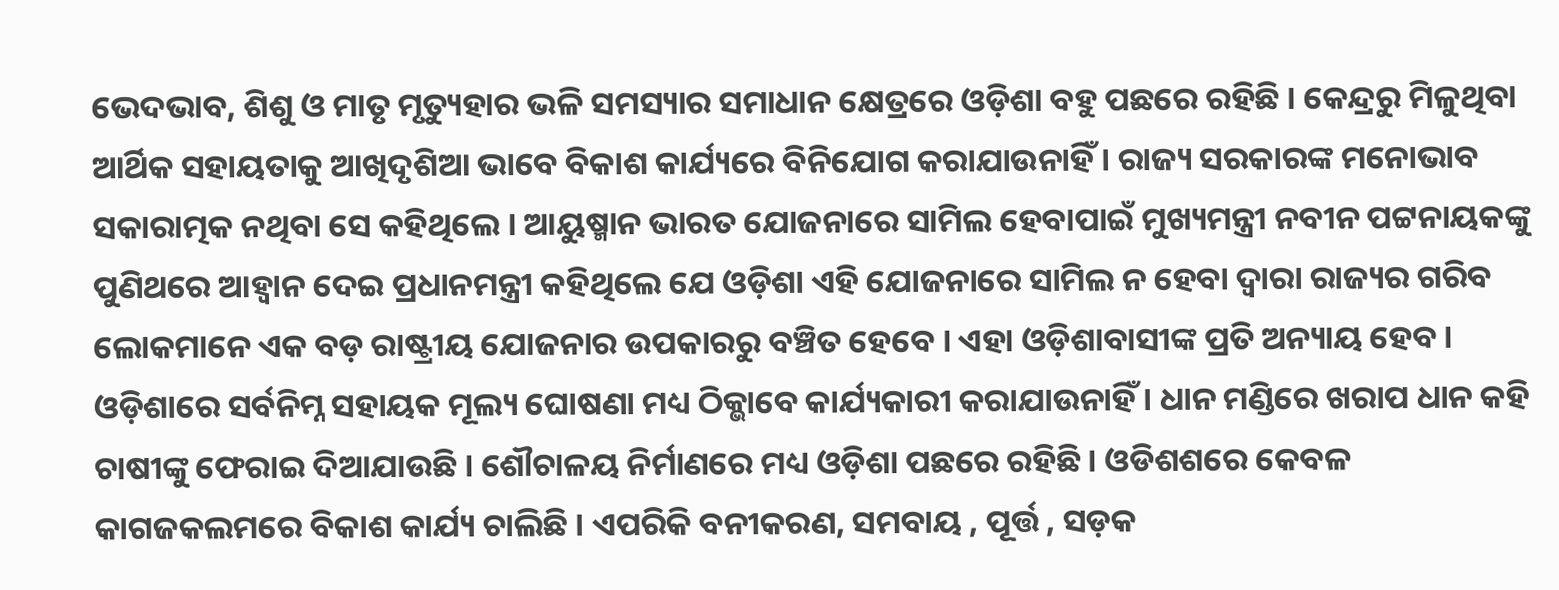ଭେଦଭାବ, ଶିଶୁ ଓ ମାତୃ ମୃତ୍ୟୁହାର ଭଳି ସମସ୍ୟାର ସମାଧାନ କ୍ଷେତ୍ରରେ ଓଡ଼ିଶା ବହୁ ପଛରେ ରହିଛି । କେନ୍ଦ୍ରରୁ ମିଳୁଥିବା ଆର୍ଥିକ ସହାୟତାକୁ ଆଖିଦୃଶିଆ ଭାବେ ବିକାଶ କାର୍ଯ୍ୟରେ ବିନିଯୋଗ କରାଯାଉନାହିଁ । ରାଜ୍ୟ ସରକାରଙ୍କ ମନୋଭାବ ସକାରାତ୍ମକ ନଥିବା ସେ କହିଥିଲେ । ଆୟୁଷ୍ମାନ ଭାରତ ଯୋଜନାରେ ସାମିଲ ହେବାପାଇଁ ମୁଖ୍ୟମନ୍ତ୍ରୀ ନବୀନ ପଟ୍ଟନାୟକଙ୍କୁ ପୁଣିଥରେ ଆହ୍ୱାନ ଦେଇ ପ୍ରଧାନମନ୍ତ୍ରୀ କହିଥିଲେ ଯେ ଓଡ଼ିଶା ଏହି ଯୋଜନାରେ ସାମିଲ ନ ହେବା ଦ୍ୱାରା ରାଜ୍ୟର ଗରିବ ଲୋକମାନେ ଏକ ବଡ଼ ରାଷ୍ଟ୍ରୀୟ ଯୋଜନାର ଉପକାରରୁ ବଞ୍ଚିତ ହେବେ । ଏହା ଓଡ଼ିଶାବାସୀଙ୍କ ପ୍ରତି ଅନ୍ୟାୟ ହେବ । ଓଡ଼ିଶାରେ ସର୍ବନିମ୍ନ ସହାୟକ ମୂଲ୍ୟ ଘୋଷଣା ମଧ୍ୟ ଠିକ୍ଭାବେ କାର୍ଯ୍ୟକାରୀ କରାଯାଉନାହିଁ । ଧାନ ମଣ୍ଡିରେ ଖରାପ ଧାନ କହି ଚାଷୀଙ୍କୁ ଫେରାଇ ଦିଆଯାଉଛି । ଶୌଚାଳୟ ନିର୍ମାଣରେ ମଧ୍ୟ ଓଡ଼ିଶା ପଛରେ ରହିଛି । ଓଡିଶଶରେ କେବଳ କାଗଜକଲମରେ ବିକାଶ କାର୍ଯ୍ୟ ଚାଲିଛି । ଏପରିକି ବନୀକରଣ, ସମବାୟ , ପୂର୍ତ୍ତ , ସଡ଼କ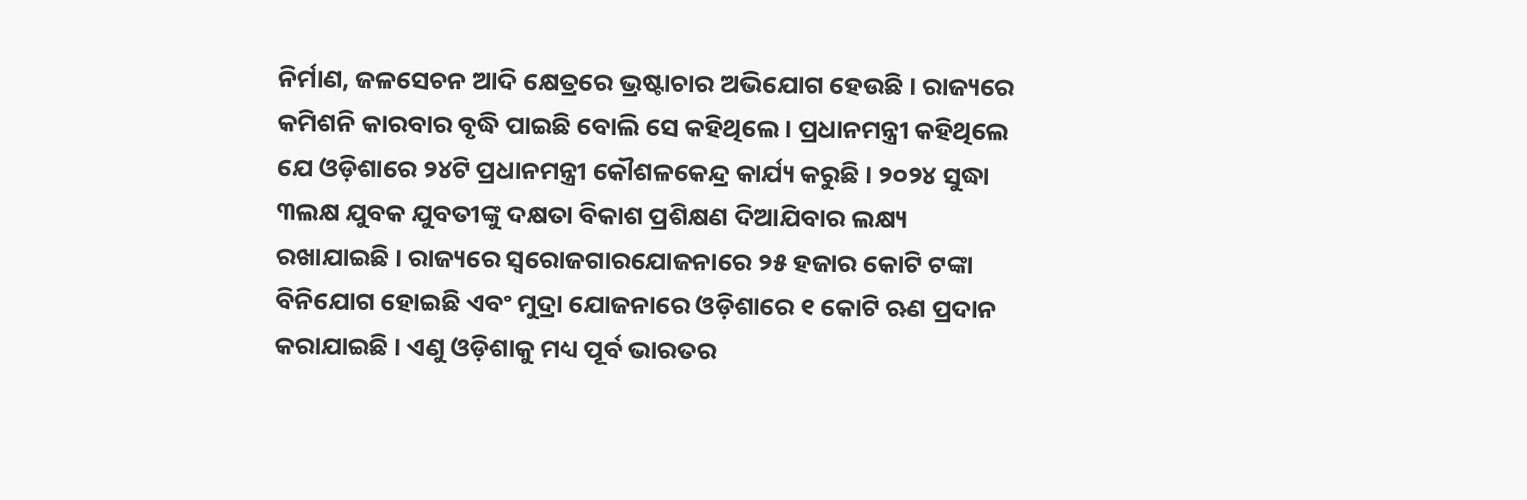ନିର୍ମାଣ, ଜଳସେଚନ ଆଦି କ୍ଷେତ୍ରରେ ଭ୍ରଷ୍ଟାଚାର ଅଭିଯୋଗ ହେଉଛି । ରାଜ୍ୟରେ କମିଶନି କାରବାର ବୃଦ୍ଧି ପାଇଛି ବୋଲି ସେ କହିଥିଲେ । ପ୍ରଧାନମନ୍ତ୍ରୀ କହିଥିଲେ ଯେ ଓଡ଼ିଶାରେ ୨୪ଟି ପ୍ରଧାନମନ୍ତ୍ରୀ କୌଶଳକେନ୍ଦ୍ର କାର୍ଯ୍ୟ କରୁଛି । ୨୦୨୪ ସୁଦ୍ଧା ୩ଲକ୍ଷ ଯୁବକ ଯୁବତୀଙ୍କୁ ଦକ୍ଷତା ବିକାଶ ପ୍ରଶିକ୍ଷଣ ଦିଆଯିବାର ଲକ୍ଷ୍ୟ ରଖାଯାଇଛି । ରାଜ୍ୟରେ ସ୍ୱରୋଜଗାରଯୋଜନାରେ ୨୫ ହଜାର କୋଟି ଟଙ୍କା ବିନିଯୋଗ ହୋଇଛି ଏବଂ ମୁଦ୍ରା ଯୋଜନାରେ ଓଡ଼ିଶାରେ ୧ କୋଟି ଋଣ ପ୍ରଦାନ କରାଯାଇଛି । ଏଣୁ ଓଡ଼ିଶାକୁ ମଧ୍ୟ ପୂର୍ବ ଭାରତର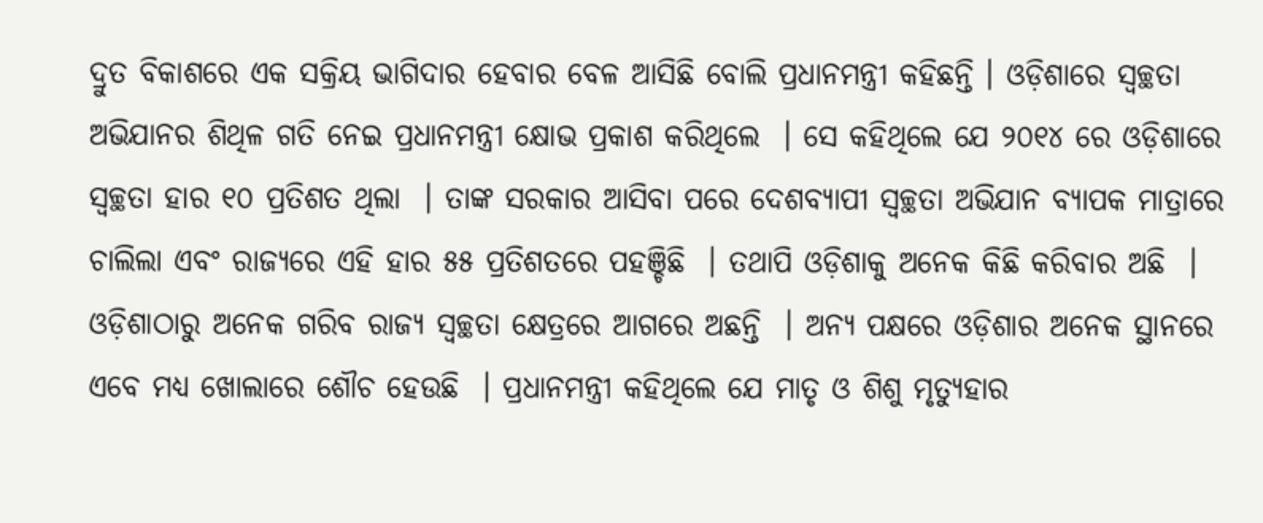ଦ୍ରୁତ ବିକାଶରେ ଏକ ସକ୍ରିୟ ଭାଗିଦାର ହେବାର ବେଳ ଆସିଛି ବୋଲି ପ୍ରଧାନମନ୍ତ୍ରୀ କହିଛନ୍ତି । ଓଡ଼ିଶାରେ ସ୍ୱଚ୍ଛତା ଅଭିଯାନର ଶିଥିଳ ଗତି ନେଇ ପ୍ରଧାନମନ୍ତ୍ରୀ କ୍ଷୋଭ ପ୍ରକାଶ କରିଥିଲେ  । ସେ କହିଥିଲେ ଯେ ୨୦୧୪ ରେ ଓଡ଼ିଶାରେ ସ୍ୱଚ୍ଛତା ହାର ୧୦ ପ୍ରତିଶତ ଥିଲା  । ତାଙ୍କ ସରକାର ଆସିବା ପରେ ଦେଶବ୍ୟାପୀ ସ୍ୱଚ୍ଛତା ଅଭିଯାନ ବ୍ୟାପକ ମାତ୍ରାରେ ଚାଲିଲା ଏବଂ ରାଜ୍ୟରେ ଏହି ହାର ୫୫ ପ୍ରତିଶତରେ ପହଞ୍ଚିଛି  । ତଥାପି ଓଡ଼ିଶାକୁ ଅନେକ କିଛି କରିବାର ଅଛି  । ଓଡ଼ିଶାଠାରୁ ଅନେକ ଗରିବ ରାଜ୍ୟ ସ୍ୱଚ୍ଛତା କ୍ଷେତ୍ରରେ ଆଗରେ ଅଛନ୍ତି  । ଅନ୍ୟ ପକ୍ଷରେ ଓଡ଼ିଶାର ଅନେକ ସ୍ଥାନରେ ଏବେ ମଧ୍ୟ ଖୋଲାରେ ଶୌଚ ହେଉଛି  । ପ୍ରଧାନମନ୍ତ୍ରୀ କହିଥିଲେ ଯେ ମାତୃ ଓ ଶିଶୁ ମୃତ୍ୟୁହାର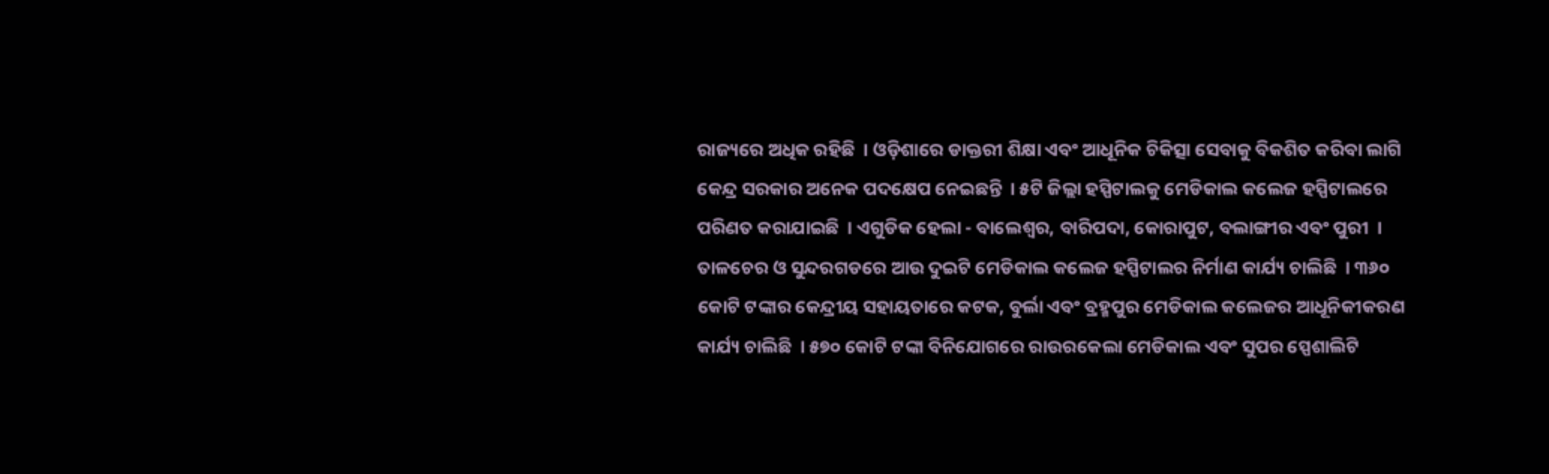ରାଜ୍ୟରେ ଅଧିକ ରହିଛି  । ଓଡ଼ିଶାରେ ଡାକ୍ତରୀ ଶିକ୍ଷା ଏବଂ ଆଧୂନିକ ଚିକିତ୍ସା ସେବାକୁ ବିକଶିତ କରିବା ଲାଗି କେନ୍ଦ୍ର ସରକାର ଅନେକ ପଦକ୍ଷେପ ନେଇଛନ୍ତି  । ୫ଟି ଜିଲ୍ଲା ହସ୍ପିଟାଲକୁ ମେଡିକାଲ କଲେଜ ହସ୍ପିଟାଲରେ ପରିଣତ କରାଯାଇଛି  । ଏଗୁଡିକ ହେଲା - ବାଲେଶ୍ୱର, ବାରିପଦା, କୋରାପୁଟ, ବଲାଙ୍ଗୀର ଏବଂ ପୁରୀ  । ତାଳଚେର ଓ ସୁନ୍ଦରଗଡରେ ଆଉ ଦୁଇଟି ମେଡିକାଲ କଲେଜ ହସ୍ପିଟାଲର ନିର୍ମାଣ କାର୍ଯ୍ୟ ଚାଲିଛି  । ୩୬୦ କୋଟି ଟଙ୍କାର କେନ୍ଦ୍ରୀୟ ସହାୟତାରେ କଟକ, ବୁର୍ଲା ଏବଂ ବ୍ରହ୍ମପୁର ମେଡିକାଲ କଲେଜର ଆଧୂନିକୀକରଣ କାର୍ଯ୍ୟ ଚାଲିଛି  । ୫୭୦ କୋଟି ଟଙ୍କା ବିନିଯୋଗରେ ରାଉରକେଲା ମେଡିକାଲ ଏବଂ ସୁପର ସ୍ପେଶାଲିଟି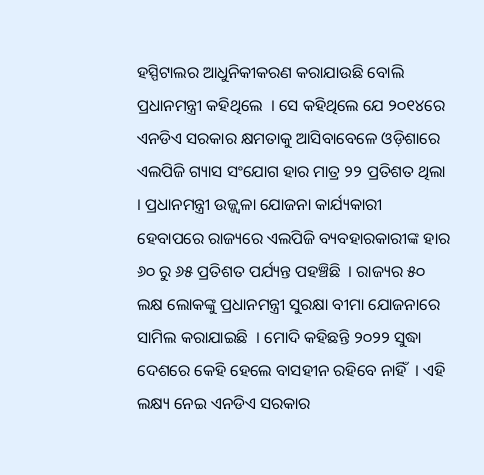ହସ୍ପିଟାଲର ଆଧୁନିକୀକରଣ କରାଯାଉଛି ବୋଲି ପ୍ରଧାନମନ୍ତ୍ରୀ କହିଥିଲେ  । ସେ କହିଥିଲେ ଯେ ୨୦୧୪ରେ ଏନଡିଏ ସରକାର କ୍ଷମତାକୁ ଆସିବାବେଳେ ଓଡ଼ିଶାରେ ଏଲପିଜି ଗ୍ୟାସ ସଂଯୋଗ ହାର ମାତ୍ର ୨୨ ପ୍ରତିଶତ ଥିଲା  । ପ୍ରଧାନମନ୍ତ୍ରୀ ଉଜ୍ଜ୍ୱଳା ଯୋଜନା କାର୍ଯ୍ୟକାରୀ ହେବାପରେ ରାଜ୍ୟରେ ଏଲପିଜି ବ୍ୟବହାରକାରୀଙ୍କ ହାର ୬୦ ରୁ ୬୫ ପ୍ରତିଶତ ପର୍ଯ୍ୟନ୍ତ ପହଞ୍ଚିଛି  । ରାଜ୍ୟର ୫୦ ଲକ୍ଷ ଲୋକଙ୍କୁ ପ୍ରଧାନମନ୍ତ୍ରୀ ସୁରକ୍ଷା ବୀମା ଯୋଜନାରେ ସାମିଲ କରାଯାଇଛି  । ମୋଦି କହିଛନ୍ତି ୨୦୨୨ ସୁଦ୍ଧା ଦେଶରେ କେହି ହେଲେ ବାସହୀନ ରହିବେ ନାହିଁ  । ଏହି ଲକ୍ଷ୍ୟ ନେଇ ଏନଡିଏ ସରକାର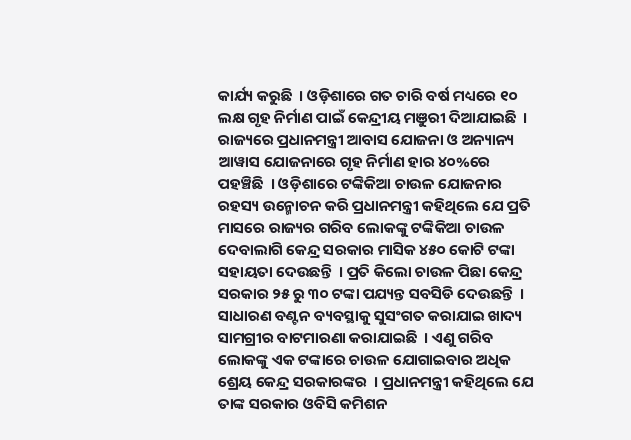କାର୍ଯ୍ୟ କରୁଛି  । ଓଡ଼ିଶାରେ ଗତ ଚାରି ବର୍ଷ ମଧ୍ୟରେ ୧୦ ଲକ୍ଷ ଗୃହ ନିର୍ମାଣ ପାଇଁ କେନ୍ଦ୍ରୀୟ ମଞୁରୀ ଦିଆଯାଇଛି  । ରାଜ୍ୟରେ ପ୍ରଧାନମନ୍ତ୍ରୀ ଆବାସ ଯୋଜନା ଓ ଅନ୍ୟାନ୍ୟ ଆୱାସ ଯୋଜନାରେ ଗୃହ ନିର୍ମାଣ ହାର ୪୦%ରେ ପହଞ୍ଚିଛି  । ଓଡ଼ିଶାରେ ଟଙ୍କିକିଆ ଚାଉଳ ଯୋଜନାର ରହସ୍ୟ ଉନ୍ମୋଚନ କରି ପ୍ରଧାନମନ୍ତ୍ରୀ କହିଥିଲେ ଯେ ପ୍ରତି ମାସରେ ରାଜ୍ୟର ଗରିବ ଲୋକଙ୍କୁ ଟଙ୍କିକିଆ ଚାଉଳ ଦେବାଲାଗି କେନ୍ଦ୍ର ସରକାର ମାସିକ ୪୫୦ କୋଟି ଟଙ୍କା ସହାୟତା ଦେଉଛନ୍ତି  । ପ୍ରତି କିଲୋ ଚାଉଳ ପିଛା କେନ୍ଦ୍ର ସରକାର ୨୫ ରୁ ୩୦ ଟଙ୍କା ପଯ୍ୟନ୍ତ ସବସିଡି ଦେଉଛନ୍ତି  । ସାଧାରଣ ବଣ୍ଟନ ବ୍ୟବସ୍ଥାକୁ ସୁସଂଗତ କରାଯାଇ ଖାଦ୍ୟ ସାମଗ୍ରୀର ବାଟମାରଣା କରାଯାଇଛି  । ଏଣୁ ଗରିବ ଲୋକଙ୍କୁ ଏକ ଟଙ୍କାରେ ଚାଉଳ ଯୋଗାଇବାର ଅଧିକ ଶ୍ରେୟ କେନ୍ଦ୍ର ସରକାରଙ୍କର  । ପ୍ରଧାନମନ୍ତ୍ରୀ କହିଥିଲେ ଯେ ତାଙ୍କ ସରକାର ଓବିସି କମିଶନ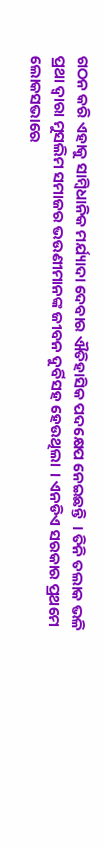ଗଠନ କରି ଏହାକୁ ସାମ୍ବିଧାନିକ ମର୍ଯ୍ୟାଦା ଦେବାର ଐତିହାସିକ ପଦକ୍ଷେପ ନେଇଛନ୍ତି  । ତିନି ତଲାକ ଭଳି ପ୍ରଥା ଦ୍ୱାରା ମୁସଲିମ ସମାଜର ଭଉଣୀମାନଙ୍କ ଜୀବନ ଦୁର୍ବିସହ ହେଉଥିଲା  । ଏନଡିଏ ସରକାର ପ୍ରଥମେ ଲୋକସଭାରେ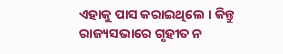ଏହାକୁ ପାସ କରାଇଥିଲେ । କିନ୍ତୁ ରାଜ୍ୟସଭାରେ ଗୃହୀତ ନ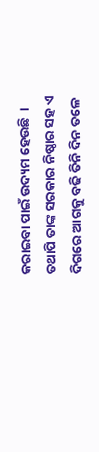କରାଇବା ପାଇଁ ଉଦ୍ୟମ ହେଉଛି  । ତଥାପି ତାଙ୍କ ସରକାର ନିଷ୍ଠାର ସହ ଏ ଦିଗରେ ଆଗକୁ ବଢି ତିନି ଦିନ ତଳେ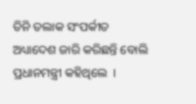ତିନି ତଲାକ ସଂପର୍କୀତ ଅଧ୍ୟାଦେଶ ଜାରି କରିଛନ୍ତି ବୋଲି ପ୍ରଧାନମନ୍ତ୍ରୀ କହିଥିଲେ  ।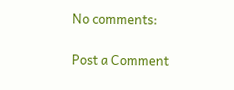No comments:

Post a Comment